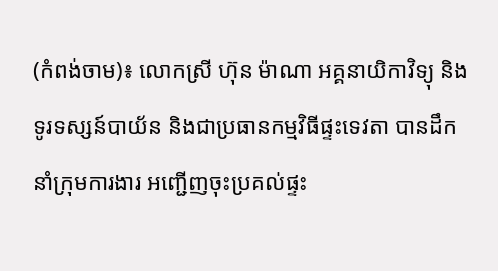(កំពង់ចាម)៖ លោកស្រី ហ៊ុន ម៉ាណា អគ្គនាយិកាវិទ្យុ និងទូរទស្សន៍បាយ័ន និងជាប្រធានកម្មវិធីផ្ទះទេវតា បានដឹកនាំក្រុមការងារ អញ្ជើញចុះប្រគល់ផ្ទះ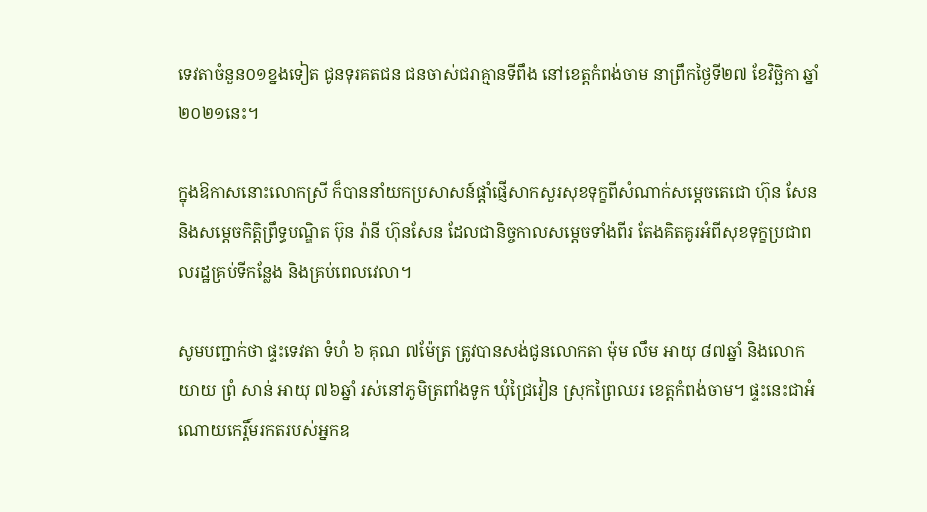ទេវតាចំនួន០១ខ្នងទៀត ជូនទុរគតជន ជនចាស់ជរាគ្មានទីពឹង នៅខេត្តកំពង់ចាម នាព្រឹកថ្ងៃទី២៧ ខែវិច្ឆិកា ឆ្នាំ២០២១នេះ។

ក្នុងឱកាសនោះលោកស្រី ក៏បាននាំយកប្រសាសន៍ផ្តាំផ្ញើសាកសួរសុខទុក្ខពីសំណាក់សម្តេចតេជោ ហ៊ុន សែន និងសម្តេចកិត្តិព្រឹទ្ធបណ្ឌិត ប៊ុន រ៉ានី ហ៊ុនសែន ដែលជានិច្ចកាលសម្តេចទាំងពីរ តែងគិតគូរអំពីសុខទុក្ខប្រជាពលរដ្ឋគ្រប់ទីកន្លែង និងគ្រប់ពេលវេលា។

សូមបញ្ជាក់ថា ផ្ទះទេវតា ទំហំ ៦ គុណ ៧ម៉ែត្រ ត្រូវបានសង់ជូនលោកតា ម៉ុម លឹម អាយុ ៨៧ឆ្នាំ និងលោកយាយ ព្រំ សាន់ អាយុ ៧៦ឆ្នាំ រស់នៅភូមិត្រពាំងទូក ឃុំជ្រៃវៀន ស្រុកព្រៃឈរ ខេត្តកំពង់ចាម។ ផ្ទះនេះជាអំណោយកេរ្តិ៍មរកតរបស់អ្នកឧ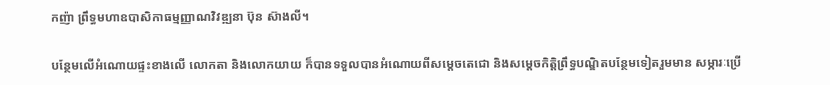កញ៉ា ព្រឹទ្ធមហាឧបាសិកាធម្មញ្ញាណវិវឌ្ឍនា ប៊ុន ស៊ាងលី។

បន្ថែមលើអំណោយផ្ទះខាងលើ លោកតា និងលោកយាយ ក៏បានទទួលបានអំណោយពីសម្តេចតេជោ និងសម្តេចកិត្តិព្រឹទ្ធបណ្ឌិតបន្ថែមទៀតរួមមាន សម្ភារៈប្រើ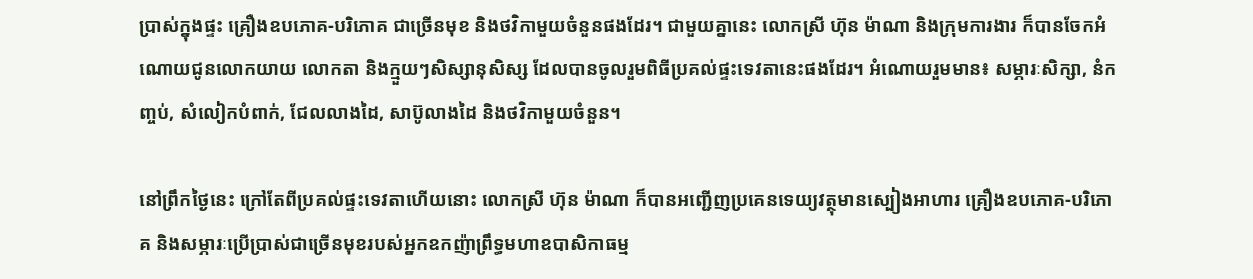ប្រាស់ក្នុងផ្ទះ គ្រឿងឧបភោគ-បរិភោគ ជាច្រើនមុខ និងថវិកាមួយចំនួនផងដែរ។ ជាមួយគ្នានេះ លោកស្រី ហ៊ុន ម៉ាណា និងក្រុមការងារ ក៏បានចែកអំណោយជូនលោកយាយ លោកតា និងក្មួយៗសិស្សានុសិស្ស ដែលបានចូលរួមពិធីប្រគល់ផ្ទះទេវតានេះផងដែរ។ អំណោយរួមមាន៖ សម្ភារៈសិក្សា, នំកញ្ចប់, សំលៀកបំពាក់, ជែលលាងដៃ, សាប៊ូលាងដៃ និងថវិកាមួយចំនួន។

នៅព្រឹកថ្ងៃនេះ ក្រៅតែពីប្រគល់ផ្ទះទេវតាហើយនោះ លោកស្រី ហ៊ុន ម៉ាណា ក៏បានអញ្ជើញប្រគេនទេយ្យវត្ថុមានស្បៀងអាហារ គ្រឿងឧបភោគ-បរិភោគ និងសម្ភារៈប្រើប្រាស់ជាច្រើនមុខរបស់អ្នកឧកញ៉ាព្រឹទ្ធមហាឧបាសិកាធម្ម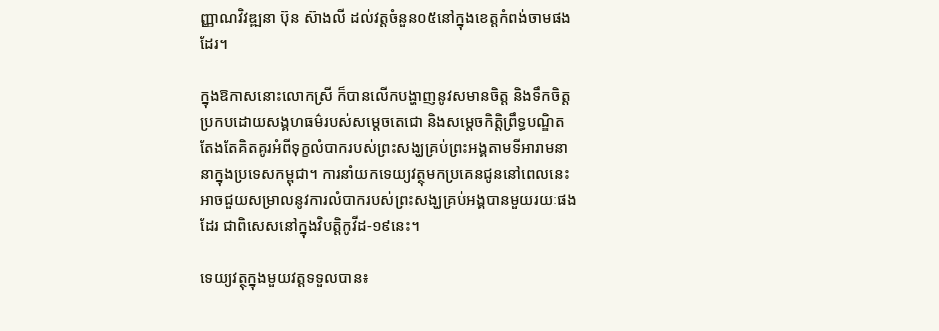ញ្ញាណវិវឌ្ឍនា ប៊ុន ស៊ាងលី ដល់វត្តចំនួន០៥នៅក្នុងខេត្តកំពង់ចាមផងដែរ។

ក្នុងឱកាសនោះលោកស្រី ក៏បានលើកបង្ហាញនូវសមានចិត្ត និងទឹកចិត្តប្រកបដោយសង្គហធម៌របស់សម្តេចតេជោ និងសម្តេចកិត្តិព្រឹទ្ធបណ្ឌិត តែងតែគិតគូរអំពីទុក្ខលំបាករបស់ព្រះសង្ឃគ្រប់ព្រះអង្គតាមទីអារាមនានាក្នុងប្រទេសកម្ពុជា។ ការនាំយកទេយ្យវត្ថុមកប្រគេនជូននៅពេលនេះ អាចជួយសម្រាលនូវការលំបាករបស់ព្រះសង្ឃគ្រប់អង្គបានមួយរយៈផងដែរ ជាពិសេសនៅក្នុងវិបត្តិកូវីដ-១៩នេះ។

ទេយ្យវត្ថុក្នុងមួយវត្តទទួលបាន៖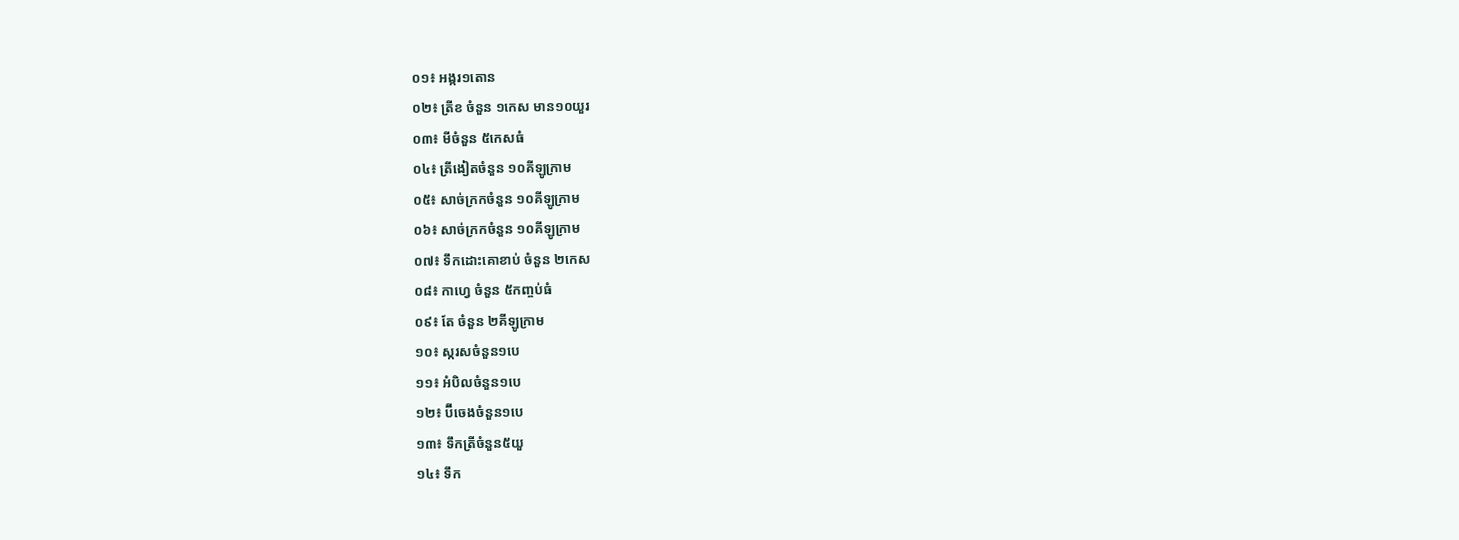០១៖ អង្ករ១តោន
០២៖ ត្រីខ ចំនួន ១កេស មាន១០យួរ
០៣៖ មីចំនួន ៥កេសធំ
០៤៖ ត្រីងៀតចំនួន ១០គីឡូក្រាម
០៥៖ សាច់ក្រកចំនួន ១០គីឡូក្រាម
០៦៖ សាច់ក្រកចំនួន ១០គីឡូក្រាម
០៧៖ ទឹកដោះគោខាប់ ចំនួន ២កេស
០៨៖ កាហ្វេ ចំនួន ៥កញ្ចប់ធំ
០៩៖ តែ ចំនួន ២គីឡូក្រាម
១០៖ ស្ករសចំនួន១បេ
១១៖ អំបិលចំនួន១បេ
១២៖ ប៊ីចេងចំនួន១បេ
១៣៖ ទឹកត្រីចំនួន៥យួ
១៤៖ ទឹក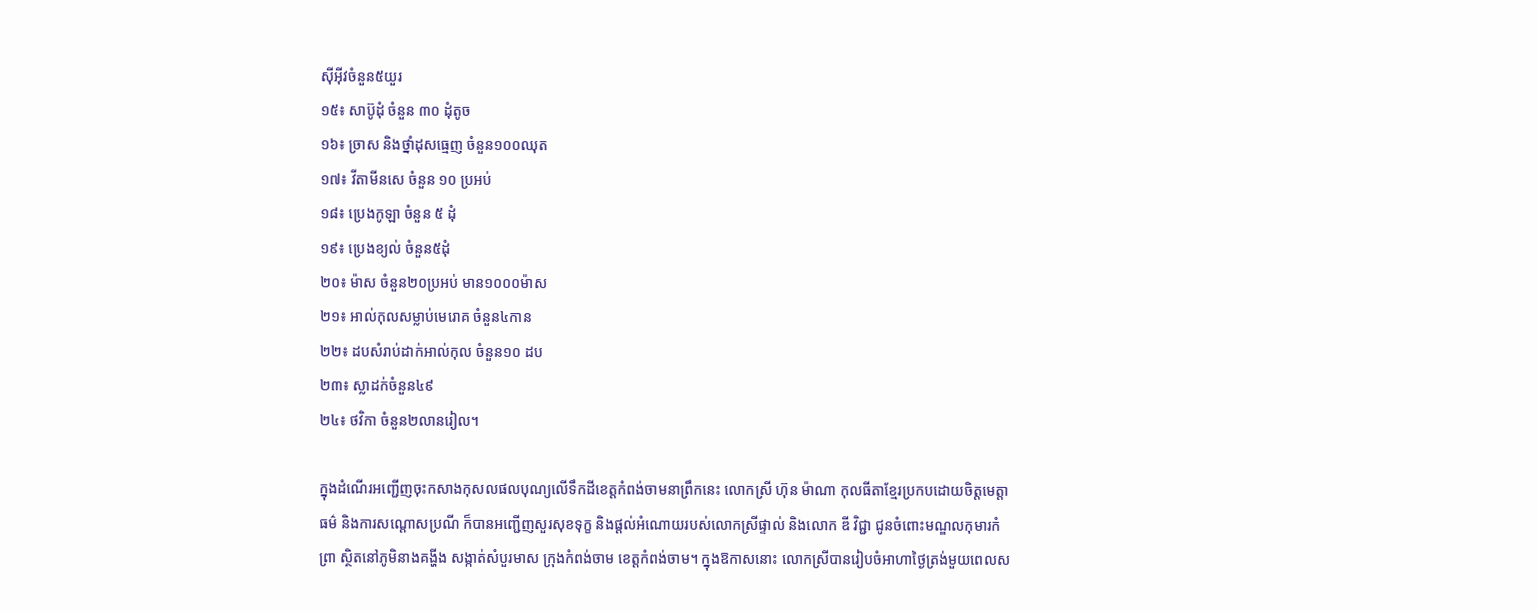ស៊ីអ៊ីវចំនួន៥យួរ
១៥៖ សាប៊ូដុំ ចំនួន ៣០ ដុំតូច
១៦៖ ច្រាស និងថ្នាំដុសធ្មេញ ចំនួន១០០ឈុត
១៧៖ វីតាមីនសេ ចំនួន ១០ ប្រអប់
១៨៖ ប្រេងកូឡា ចំនួន ៥ ដុំ
១៩៖ ប្រេងខ្យល់ ចំនួន៥ដុំ
២០៖ ម៉ាស ចំនួន២០ប្រអប់ មាន១០០០ម៉ាស
២១៖ អាល់កុលសម្លាប់មេរោគ ចំនួន៤កាន
២២៖ ដបសំរាប់ដាក់អាល់កុល ចំនួន១០ ដប
២៣៖ ស្លាដក់ចំនួន៤៩
២៤៖ ថវិកា ចំនួន២លានរៀល។

ក្នុងដំណើរអញ្ជើញចុះកសាងកុសលផលបុណ្យលើទឹកដីខេត្តកំពង់ចាមនាព្រឹកនេះ លោកស្រី ហ៊ុន ម៉ាណា កុលធីតាខ្មែរប្រកបដោយចិត្តមេត្តាធម៌ និងការសណ្តោសប្រណី ក៏បានអញ្ជើញសួរសុខទុក្ខ និងផ្ដល់អំណោយរបស់លោកស្រីផ្ទាល់ និងលោក ឌី វិជ្ជា ជូនចំពោះមណ្ឌលកុមារកំព្រា ស្ថិតនៅភូមិនាងគង្ហីង សង្កាត់សំបួរមាស ក្រុងកំពង់ចាម ខេត្តកំពង់ចាម។ ក្នុងឱកាសនោះ លោកស្រីបានរៀបចំអាហាថ្ងៃត្រង់មួយពេលស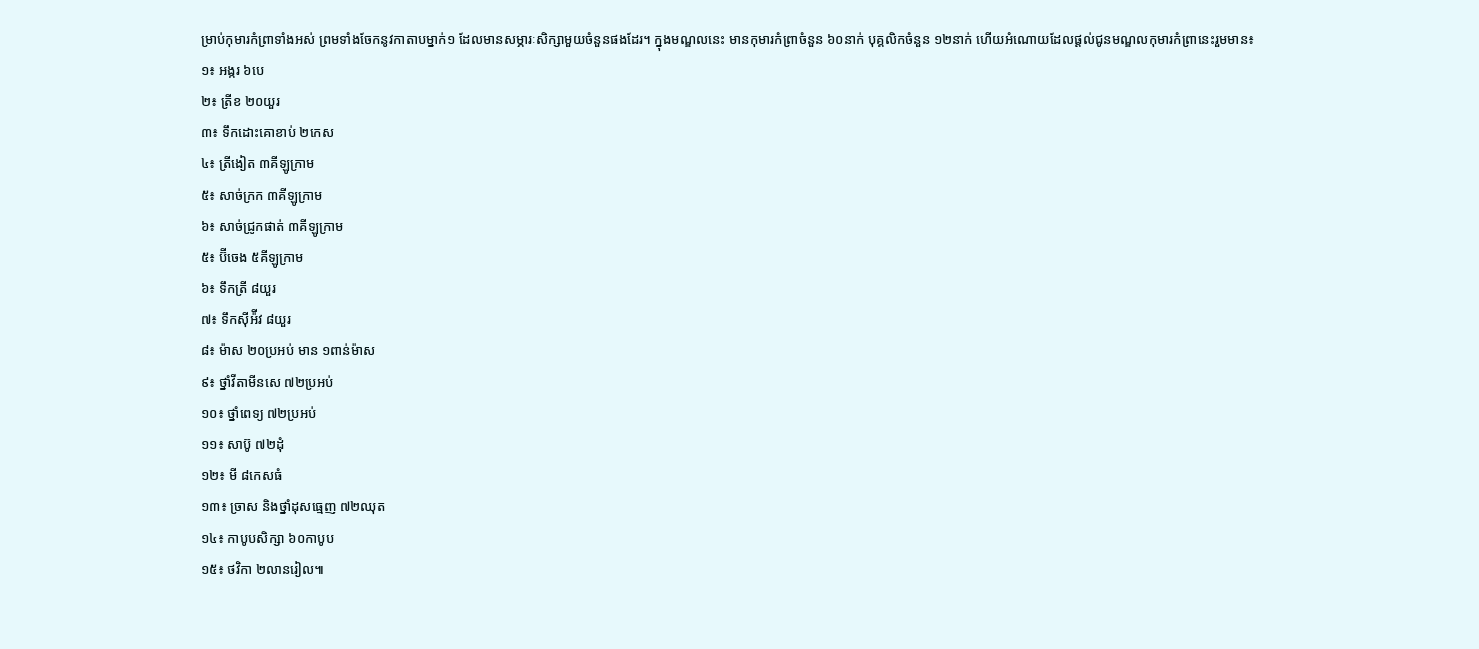ម្រាប់កុមារកំព្រាទាំងអស់ ព្រមទាំងចែកនូវកាតាបម្នាក់១ ដែលមានសម្ភារៈសិក្សាមួយចំនួនផងដែរ។ ក្នុងមណ្ឌលនេះ មានកុមារកំព្រាចំនួន ៦០នាក់ បុគ្គលិកចំនួន ១២នាក់ ហើយអំណោយដែលផ្ដល់ជូនមណ្ឌលកុមារកំព្រានេះរួមមាន៖
១៖ អង្ករ ៦បេ
២៖ ត្រីខ ២០យួរ
៣៖ ទឹកដោះគោខាប់ ២កេស
៤៖ ត្រីងៀត ៣គីឡូក្រាម
៥៖ សាច់ក្រក ៣គីឡូក្រាម
៦៖ សាច់ជ្រូកផាត់ ៣គីឡូក្រាម
៥៖ ប៊ីចេង ៥គីឡូក្រាម
៦៖ ទឹកត្រី ៨យួរ
៧៖ ទឹកស៊ីអ៉ីវ ៨យួរ
៨៖ ម៉ាស ២០ប្រអប់ មាន ១ពាន់ម៉ាស
៩៖ ថ្នាំវីតាមីនសេ ៧២ប្រអប់
១០៖ ថ្នាំពេទ្យ ៧២ប្រអប់
១១៖ សាប៊ូ ៧២ដុំ
១២៖ មី ៨កេសធំ
១៣៖ ច្រាស និងថ្នាំដុសធ្មេញ ៧២ឈុត
១៤៖ កាបូបសិក្សា ៦០កាបូប
១៥៖ ថវិកា ២លានរៀល៕